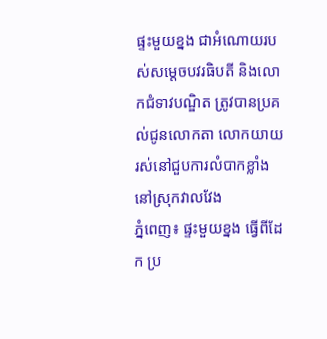ផ្ទះមួយខ្នង ជាអំណោយរបស់សម្តេចបវរធិបតី និងលោកជំទាវបណ្ឌិត ត្រូវបានប្រគល់ជូនលោកតា លោកយាយ រស់នៅជួបការលំបាកខ្លាំង នៅស្រុកវាលវែង
ភ្នំពេញ៖ ផ្ទះមួយខ្នង ធ្វើពីដែក ប្រ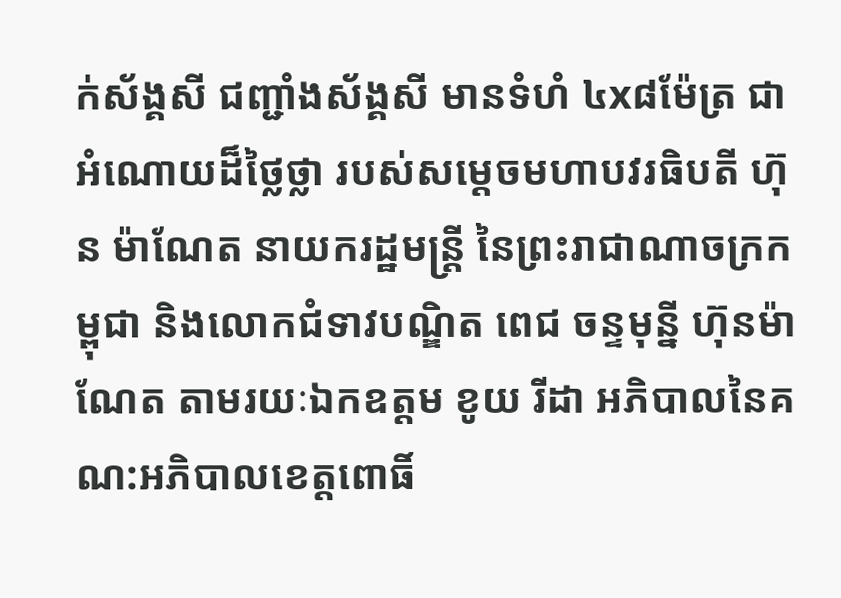ក់ស័ង្គសី ជញ្ជាំងស័ង្គសី មានទំហំ ៤x៨ម៉ែត្រ ជាអំណោយដ៏ថ្លៃថ្លា របស់សម្តេចមហាបវរធិបតី ហ៊ុន ម៉ាណែត នាយករដ្ឋមន្ត្រី នៃព្រះរាជាណាចក្រកម្ពុជា និងលោកជំទាវបណ្ឌិត ពេជ ចន្ទមុន្នី ហ៊ុនម៉ាណែត តាមរយៈឯកឧត្តម ខូយ រីដា អភិបាលនៃគណ:អភិបាលខេត្តពោធិ៍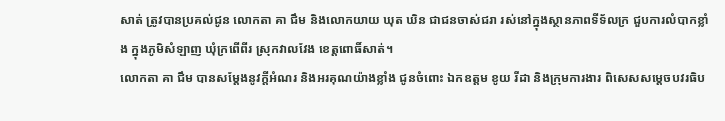សាត់ ត្រូវបានប្រគល់ជូន លោកតា គា ជឹម និងលោកយាយ ឃុត ឃិន ជាជនចាស់ជរា រស់នៅក្នុងស្ថានភាពទីទ័លក្រ ជួបការលំបាកខ្លាំង ក្នុងភូមិសំឡាញ ឃុំក្រពើពីរ ស្រុកវាលវែង ខេត្តពោធិ៍សាត់។
លោកតា គា ជឹម បានសម្តែងនូវក្តីអំណរ និងអរគុណយ៉ាងខ្លាំង ជូនចំពោះ ឯកឧត្តម ខូយ រីដា និងក្រុមការងារ ពិសេសសម្តេចបវរធិប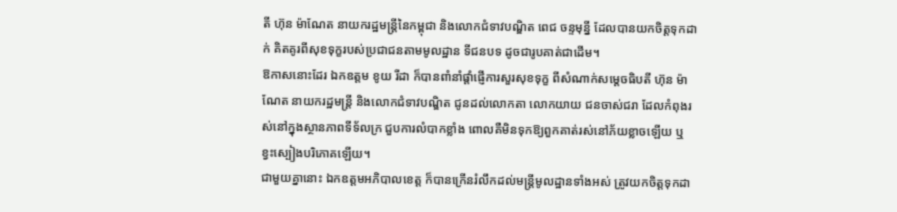តី ហ៊ុន ម៉ាណែត នាយករដ្ឋមន្ត្រីនៃកម្ពុជា និងលោកជំទាវបណ្ឌិត ពេជ ចន្ទមុន្នី ដែលបានយកចិត្តទុកដាក់ គិតគូរពីសុខទុក្ខរបស់ប្រជាជនតាមមូលដ្ឋាន ទីជនបទ ដូចជារូបគាត់ជាដើម។
ឱកាសនោះដែរ ឯកឧត្តម ខូយ រីដា ក៏បានពាំនាំផ្តាំផ្ញើការសួរសុខទុក្ខ ពីសំណាក់សម្តេចធិបតី ហ៊ុន ម៉ាណែត នាយករដ្ឋមន្ត្រី និងលោកជំទាវបណ្ឌិត ជូនដល់លោកតា លោកយាយ ជនចាស់ជរា ដែលកំពុងរស់នៅក្នុងស្ថានភាពទីទ័លក្រ ជួបការលំបាកខ្លាំង ពោលគឺមិនទុកឱ្យពួកគាត់រស់នៅភ័យខ្លាចឡើយ ឬខ្វះស្បៀងបរិភោគឡើយ។
ជាមួយគ្នានោះ ឯកឧត្តមអភិបាលខេត្ត ក៏បានក្រើនរំលឹកដល់មន្ត្រីមូលដ្ឋានទាំងអស់ ត្រូវយកចិត្តទុកដា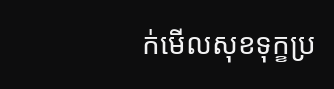ក់មើលសុខទុក្ខប្រ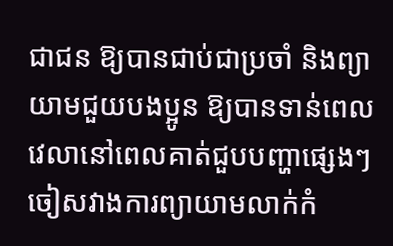ជាជន ឱ្យបានជាប់ជាប្រចាំ និងព្យាយាមជួយបងប្អូន ឱ្យបានទាន់ពេលវេលានៅពេលគាត់ជួបបញ្ហាផ្សេងៗ ចៀសវាងការព្យាយាមលាក់កំ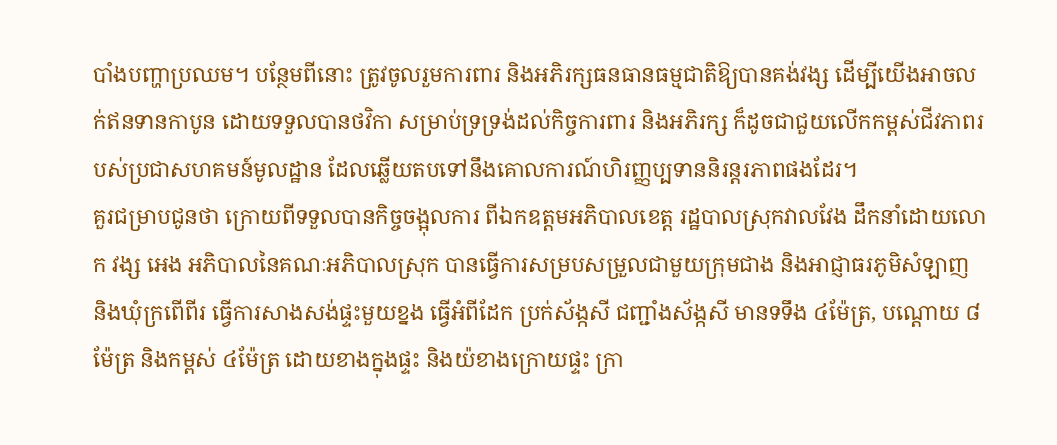បាំងបញ្ហាប្រឈម។ បន្ថែមពីនោះ ត្រូវចូលរួមការពារ និងអភិរក្សធនធានធម្មជាតិឱ្យបានគង់វង្ស ដើម្បីយើងអាចលក់ឥនទានកាបូន ដោយទទួលបានថវិកា សម្រាប់ទ្រទ្រង់ដល់កិច្ចការពារ និងអភិរក្ស ក៏ដូចជាជួយលើកកម្ពស់ជីវភាពរបស់ប្រជាសហគមន៍មូលដ្ឋាន ដែលឆ្លើយតបទៅនឹងគោលការណ៍ហិរញ្ញប្បទាននិរន្តរភាពផងដែរ។
គួរជម្រាបជូនថា ក្រោយពីទទួលបានកិច្ចចង្អុលការ ពីឯកឧត្តមអភិបាលខេត្ត រដ្ឋបាលស្រុកវាលវែង ដឹកនាំដោយលោក វង្ស អេង អភិបាលនៃគណៈអភិបាលស្រុក បានធ្វើការសម្របសម្រួលជាមួយក្រុមជាង និងអាជ្ញាធរភូមិសំឡាញ និងឃុំក្រពើពីរ ធ្វើការសាងសង់ផ្ទះមួយខ្នង ធ្វើអំពីដែក ប្រក់ស័ង្កសី ជញ្ជាំងស័ង្កសី មានទទឹង ៤ម៉ែត្រ, បណ្តោយ ៨ម៉ែត្រ និងកម្ពស់ ៤ម៉ែត្រ ដោយខាងក្នុងផ្ទះ និងយ៉ខាងក្រោយផ្ទះ ក្រា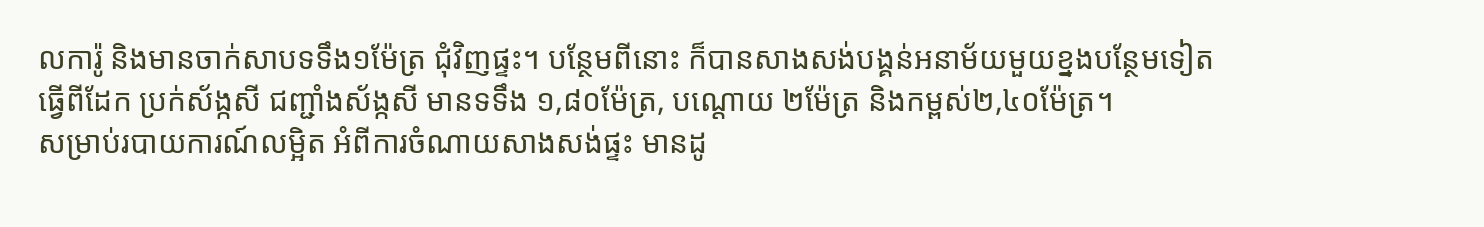លការ៉ូ និងមានចាក់សាបទទឹង១ម៉ែត្រ ជុំវិញផ្ទះ។ បន្ថែមពីនោះ ក៏បានសាងសង់បង្គន់អនាម័យមួយខ្នងបន្ថែមទៀត ធ្វើពីដែក ប្រក់ស័ង្កសី ជញ្ជាំងស័ង្កសី មានទទឹង ១,៨០ម៉ែត្រ, បណ្តោយ ២ម៉ែត្រ និងកម្ពស់២,៤០ម៉ែត្រ។
សម្រាប់របាយការណ៍លម្អិត អំពីការចំណាយសាងសង់ផ្ទះ មានដូ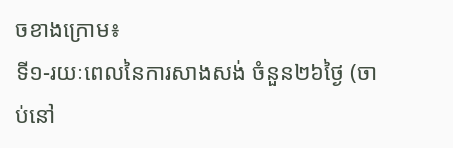ចខាងក្រោម៖
ទី១-រយៈពេលនៃការសាងសង់ ចំនួន២៦ថ្ងៃ (ចាប់នៅ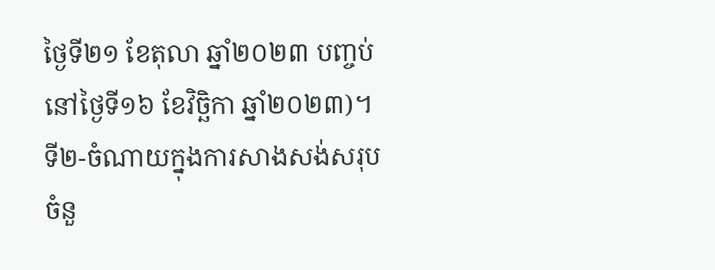ថ្ងៃទី២១ ខែតុលា ឆ្នាំ២០២៣ បញ្ចប់នៅថ្ងៃទី១៦ ខែវិច្ឆិកា ឆ្នាំ២០២៣)។
ទី២-ចំណាយក្នុងការសាងសង់សរុបចំនួ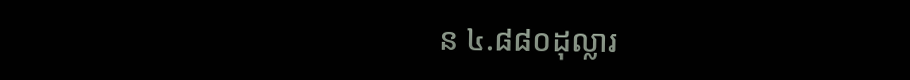ន ៤.៨៨០ដុល្លារ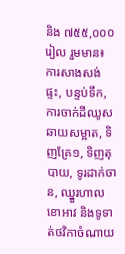និង ៧៥៥,០០០រៀល រួមមាន៖ ការសាងសង់ផ្ទះ, បន្ទប់ទឹក, ការចាក់ដីឈូសឆាយសម្អាត, ទិញគ្រែ១, ទិញតុបាយ, ទូរដាក់ចាន, ឈ្នួរហាលខោអាវ និងទូទាត់ថវិកាចំណាយ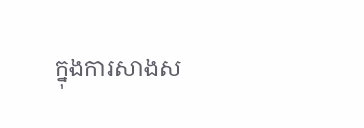ក្នុងការសាងស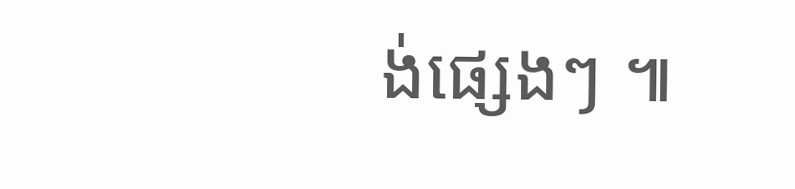ង់ផ្សេងៗ ៕